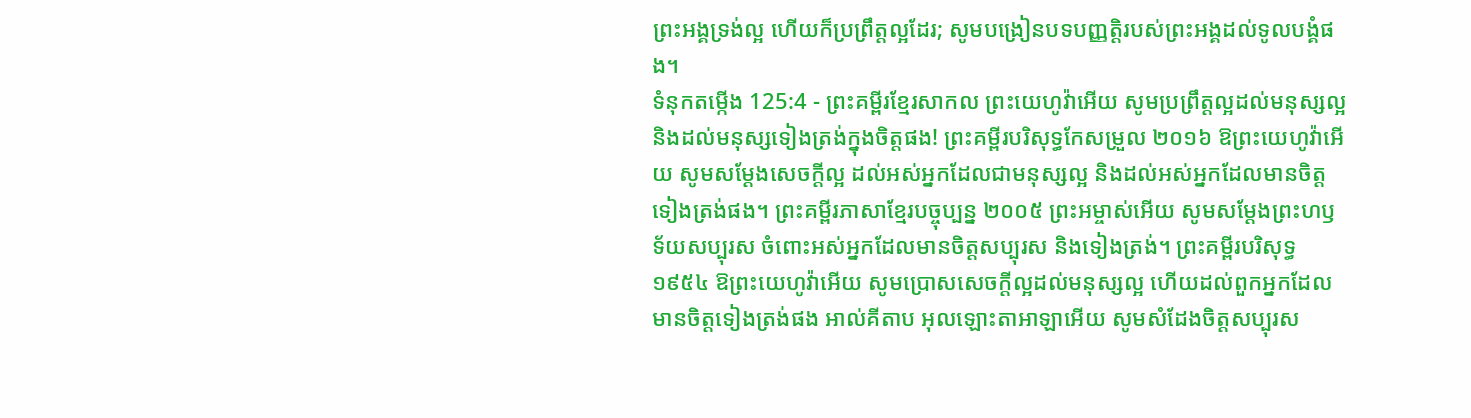ព្រះអង្គទ្រង់ល្អ ហើយក៏ប្រព្រឹត្តល្អដែរ; សូមបង្រៀនបទបញ្ញត្តិរបស់ព្រះអង្គដល់ទូលបង្គំផង។
ទំនុកតម្កើង 125:4 - ព្រះគម្ពីរខ្មែរសាកល ព្រះយេហូវ៉ាអើយ សូមប្រព្រឹត្តល្អដល់មនុស្សល្អ និងដល់មនុស្សទៀងត្រង់ក្នុងចិត្តផង! ព្រះគម្ពីរបរិសុទ្ធកែសម្រួល ២០១៦ ឱព្រះយេហូវ៉ាអើយ សូមសម្ដែងសេចក្ដីល្អ ដល់អស់អ្នកដែលជាមនុស្សល្អ និងដល់អស់អ្នកដែលមានចិត្តទៀងត្រង់ផង។ ព្រះគម្ពីរភាសាខ្មែរបច្ចុប្បន្ន ២០០៥ ព្រះអម្ចាស់អើយ សូមសម្តែងព្រះហឫទ័យសប្បុរស ចំពោះអស់អ្នកដែលមានចិត្តសប្បុរស និងទៀងត្រង់។ ព្រះគម្ពីរបរិសុទ្ធ ១៩៥៤ ឱព្រះយេហូវ៉ាអើយ សូមប្រោសសេចក្ដីល្អដល់មនុស្សល្អ ហើយដល់ពួកអ្នកដែលមានចិត្តទៀងត្រង់ផង អាល់គីតាប អុលឡោះតាអាឡាអើយ សូមសំដែងចិត្តសប្បុរស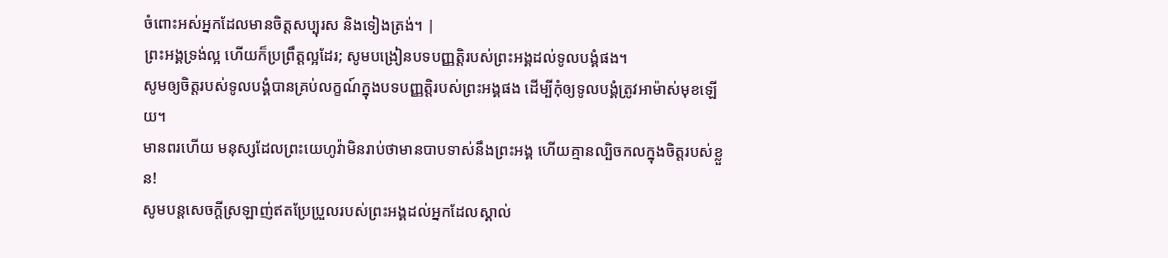ចំពោះអស់អ្នកដែលមានចិត្តសប្បុរស និងទៀងត្រង់។ |
ព្រះអង្គទ្រង់ល្អ ហើយក៏ប្រព្រឹត្តល្អដែរ; សូមបង្រៀនបទបញ្ញត្តិរបស់ព្រះអង្គដល់ទូលបង្គំផង។
សូមឲ្យចិត្តរបស់ទូលបង្គំបានគ្រប់លក្ខណ៍ក្នុងបទបញ្ញត្តិរបស់ព្រះអង្គផង ដើម្បីកុំឲ្យទូលបង្គំត្រូវអាម៉ាស់មុខឡើយ។
មានពរហើយ មនុស្សដែលព្រះយេហូវ៉ាមិនរាប់ថាមានបាបទាស់នឹងព្រះអង្គ ហើយគ្មានល្បិចកលក្នុងចិត្តរបស់ខ្លួន!
សូមបន្តសេចក្ដីស្រឡាញ់ឥតប្រែប្រួលរបស់ព្រះអង្គដល់អ្នកដែលស្គាល់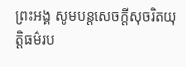ព្រះអង្គ សូមបន្តសេចក្ដីសុចរិតយុត្តិធម៌រប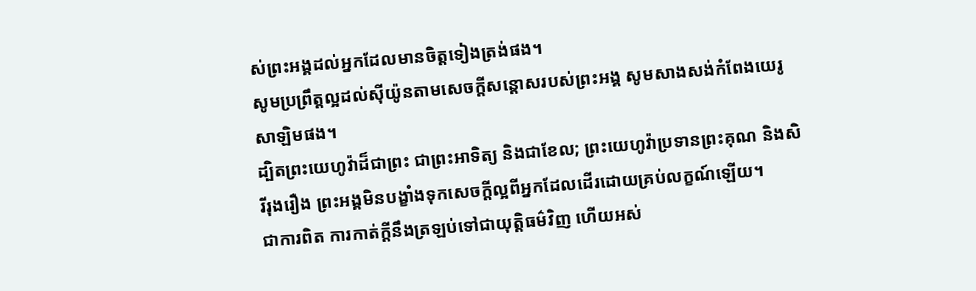ស់ព្រះអង្គដល់អ្នកដែលមានចិត្តទៀងត្រង់ផង។
សូមប្រព្រឹត្តល្អដល់ស៊ីយ៉ូនតាមសេចក្ដីសន្ដោសរបស់ព្រះអង្គ សូមសាងសង់កំពែងយេរូសាឡិមផង។
ដ្បិតព្រះយេហូវ៉ាដ៏ជាព្រះ ជាព្រះអាទិត្យ និងជាខែល; ព្រះយេហូវ៉ាប្រទានព្រះគុណ និងសិរីរុងរឿង ព្រះអង្គមិនបង្ខាំងទុកសេចក្ដីល្អពីអ្នកដែលដើរដោយគ្រប់លក្ខណ៍ឡើយ។
ជាការពិត ការកាត់ក្ដីនឹងត្រឡប់ទៅជាយុត្តិធម៌វិញ ហើយអស់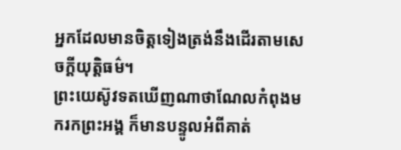អ្នកដែលមានចិត្តទៀងត្រង់នឹងដើរតាមសេចក្ដីយុត្តិធម៌។
ព្រះយេស៊ូវទតឃើញណាថាណែលកំពុងមករកព្រះអង្គ ក៏មានបន្ទូលអំពីគាត់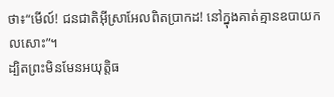ថា៖“មើល៍! ជនជាតិអ៊ីស្រាអែលពិតប្រាកដ! នៅក្នុងគាត់គ្មានឧបាយកលសោះ”។
ដ្បិតព្រះមិនមែនអយុត្តិធ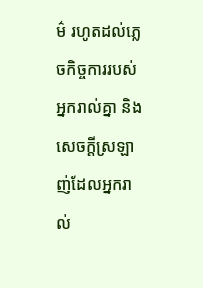ម៌ រហូតដល់ភ្លេចកិច្ចការរបស់អ្នករាល់គ្នា និងសេចក្ដីស្រឡាញ់ដែលអ្នករាល់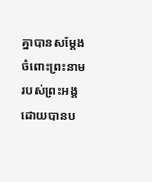គ្នាបានសម្ដែងចំពោះព្រះនាមរបស់ព្រះអង្គដោយបានប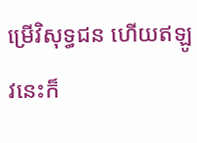ម្រើវិសុទ្ធជន ហើយឥឡូវនេះក៏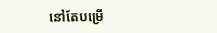នៅតែបម្រើ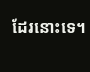ដែរនោះទេ។